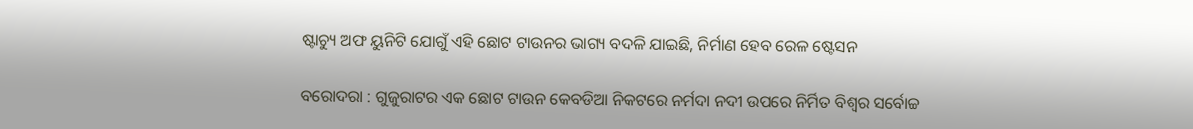ଷ୍ଟାଚ୍ୟୁ ଅଫ ୟୁନିଟି ଯୋଗୁଁ ଏହି ଛୋଟ ଟାଉନର ଭାଗ୍ୟ ବଦଳି ଯାଇଛି, ନିର୍ମାଣ ହେବ ରେଳ ଷ୍ଟେସନ

ବରୋଦରା : ଗୁଜୁରାଟର ଏକ ଛୋଟ ଟାଉନ କେବଡିଆ ନିକଟରେ ନର୍ମଦା ନଦୀ ଉପରେ ନିର୍ମିତ ବିଶ୍ୱର ସର୍ବୋଚ୍ଚ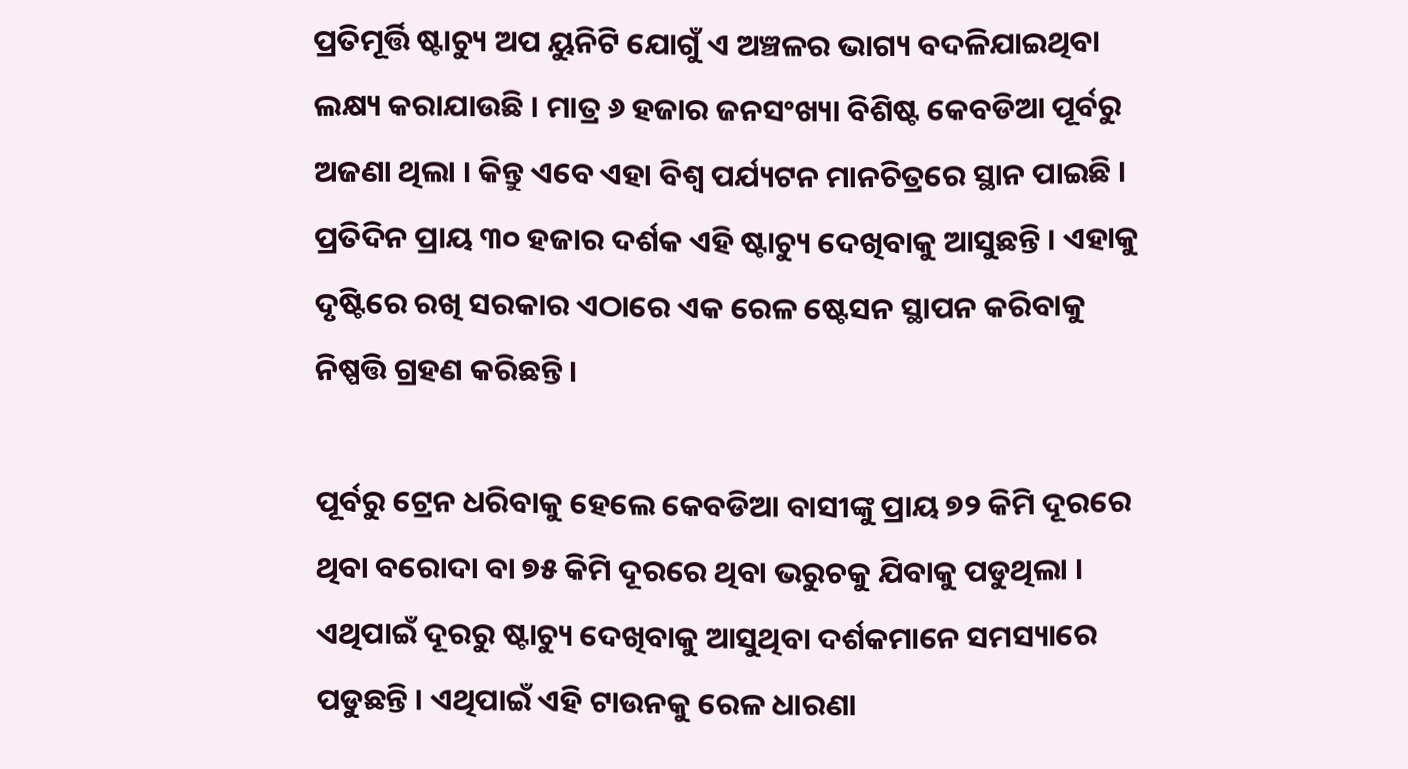ପ୍ରତିମୂର୍ତ୍ତି ଷ୍ଟାଚ୍ୟୁ ଅପ ୟୁନିଟି ଯୋଗୁଁ ଏ ଅଞ୍ଚଳର ଭାଗ୍ୟ ବଦଳିଯାଇଥିବା ଲକ୍ଷ୍ୟ କରାଯାଉଛି । ମାତ୍ର ୬ ହଜାର ଜନସଂଖ୍ୟା ବିଶିଷ୍ଟ କେବଡିଆ ପୂର୍ବରୁ ଅଜଣା ଥିଲା । କିନ୍ତୁ ଏବେ ଏହା ବିଶ୍ୱ ପର୍ଯ୍ୟଟନ ମାନଚିତ୍ରରେ ସ୍ଥାନ ପାଇଛି । ପ୍ରତିଦିନ ପ୍ରାୟ ୩୦ ହଜାର ଦର୍ଶକ ଏହି ଷ୍ଟାଚ୍ୟୁ ଦେଖିବାକୁ ଆସୁଛନ୍ତି । ଏହାକୁ ଦୃଷ୍ଟିରେ ରଖି ସରକାର ଏଠାରେ ଏକ ରେଳ ଷ୍ଟେସନ ସ୍ଥାପନ କରିବାକୁ ନିଷ୍ପତ୍ତି ଗ୍ରହଣ କରିଛନ୍ତି ।

ପୂର୍ବରୁ ଟ୍ରେନ ଧରିବାକୁ ହେଲେ କେବଡିଆ ବାସୀଙ୍କୁ ପ୍ରାୟ ୭୨ କିମି ଦୂରରେ ଥିବା ବରୋଦା ବା ୭୫ କିମି ଦୂରରେ ଥିବା ଭରୁଚକୁ ଯିବାକୁ ପଡୁଥିଲା । ଏଥିପାଇଁ ଦୂରରୁ ଷ୍ଟାଚ୍ୟୁ ଦେଖିବାକୁ ଆସୁଥିବା ଦର୍ଶକମାନେ ସମସ୍ୟାରେ ପଡୁଛନ୍ତି । ଏଥିପାଇଁ ଏହି ଟାଉନକୁ ରେଳ ଧାରଣା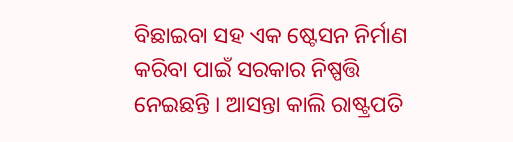ବିଛାଇବା ସହ ଏକ ଷ୍ଟେସନ ନିର୍ମାଣ କରିବା ପାଇଁ ସରକାର ନିଷ୍ପତ୍ତି ନେଇଛନ୍ତି । ଆସନ୍ତା କାଲି ରାଷ୍ଟ୍ରପତି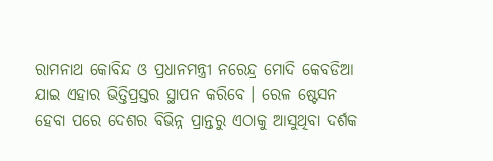ରାମନାଥ କୋବିନ୍ଦ ଓ ପ୍ରଧାନମନ୍ତ୍ରୀ ନରେନ୍ଦ୍ର ମୋଦି କେବଡିଆ ଯାଇ ଏହାର ଭିତ୍ତିପ୍ରସ୍ତର ସ୍ଥାପନ କରିବେ । ରେଳ ଷ୍ଟେସନ ହେବା ପରେ ଦେଶର ବିଭିନ୍ନ ପ୍ରାନ୍ତରୁ ଏଠାକୁ ଆସୁଥିବା ଦର୍ଶକ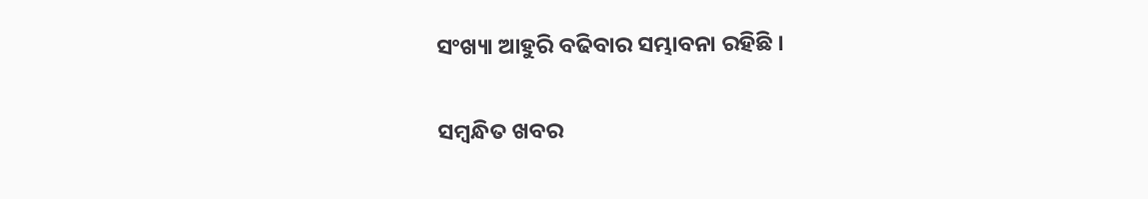ସଂଖ୍ୟା ଆହୁରି ବଢିବାର ସମ୍ଭାବନା ରହିଛି ।

ସମ୍ବନ୍ଧିତ ଖବର